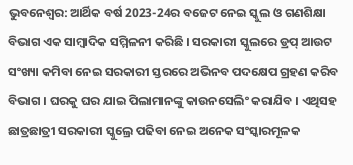ଭୁବନେଶ୍ବର: ଆର୍ଥିକ ବର୍ଷ 2023-24ର ବଜେଟ ନେଇ ସ୍କୁଲ ଓ ଗଣଶିକ୍ଷା ବିଭାଗ ଏକ ସାମ୍ବାଦିକ ସମ୍ମିଳନୀ କରିଛି । ସରକାରୀ ସ୍କୁଲରେ ଡ୍ରପ୍ ଆଉଟ ସଂଖ୍ୟା କମିବା ନେଇ ସରକାରୀ ସ୍ତରରେ ଅଭିନବ ପଦକ୍ଷେପ ଗ୍ରହଣ କରିବ ବିଭାଗ । ଘରକୁ ଘର ଯାଇ ପିଲାମାନଙ୍କୁ କାଉନସେଲିଂ କରାଯିବ । ଏଥିସହ ଛାତ୍ରଛାତ୍ରୀ ସରକାରୀ ସ୍କୁଲ୍ରେ ପଢିବା ନେଇ ଅନେକ ସଂସ୍କାରମୂଳକ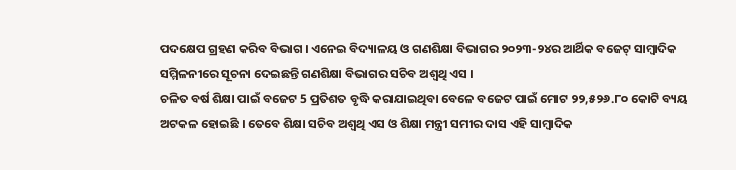ପଦକ୍ଷେପ ଗ୍ରହଣ କରିବ ବିଭାଗ । ଏନେଇ ବିଦ୍ୟାଳୟ ଓ ଗଣଶିକ୍ଷା ବିଭାଗର ୨୦୨୩-୨୪ର ଆର୍ଥିକ ବଜେଟ୍ ସାମ୍ୱାଦିକ ସମ୍ମିଳନୀରେ ସୂଚନା ଦେଇଛନ୍ତି ଗଣଶିକ୍ଷା ବିଭାଗର ସଚିବ ଅଶ୍ୱଥି ଏସ ।
ଚଳିତ ବର୍ଷ ଶିକ୍ଷା ପାଇଁ ବଜେଟ 5 ପ୍ରତିଶତ ବୃଦ୍ଧି କରାଯାଇଥିବା ବେଳେ ବଜେଟ ପାଇଁ ମୋଟ ୨୨,୫୨୬.୮୦ କୋଟି ବ୍ୟୟ ଅଟକଳ ହୋଇଛି । ତେବେ ଶିକ୍ଷା ସଚିବ ଅଶ୍ବଥି ଏସ ଓ ଶିକ୍ଷା ମନ୍ତ୍ରୀ ସମୀର ଦାସ ଏହି ସାମ୍ବାଦିକ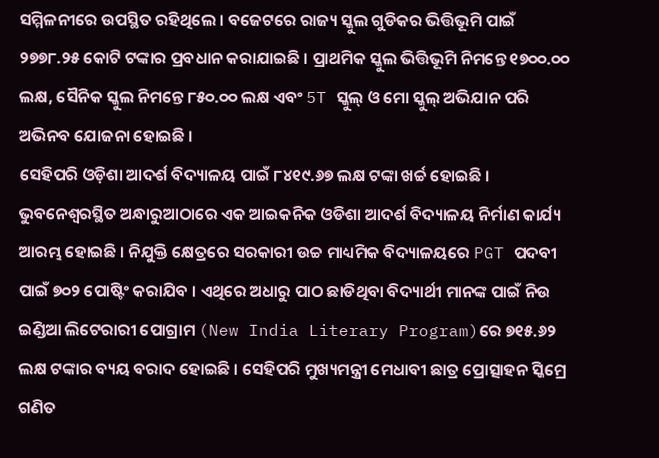ସମ୍ମିଳନୀରେ ଉପସ୍ଥିତ ରହିଥିଲେ । ବଜେଟରେ ରାଜ୍ୟ ସ୍କୁଲ ଗୁଡିକର ଭିତ୍ତିଭୂମି ପାଇଁ ୨୭୭୮.୨୫ କୋଟି ଟଙ୍କାର ପ୍ରବଧାନ କରାଯାଇଛି । ପ୍ରାଥମିକ ସ୍କୁଲ ଭିତ୍ତିଭୂମି ନିମନ୍ତେ ୧୭୦୦.୦୦ ଲକ୍ଷ, ସୈନିକ ସ୍କୁଲ ନିମନ୍ତେ ୮୫୦.୦୦ ଲକ୍ଷ ଏବଂ 5T ସ୍କୁଲ୍ ଓ ମୋ ସ୍କୁଲ୍ ଅଭିଯାନ ପରି ଅଭିନବ ଯୋଜନା ହୋଇଛି ।
ସେହିପରି ଓଡ଼ିଶା ଆଦର୍ଶ ବିଦ୍ୟାଳୟ ପାଇଁ ୮୪୧୯.୬୭ ଲକ୍ଷ ଟଙ୍କା ଖର୍ଚ୍ଚ ହୋଇଛି । ଭୁବନେଶ୍ୱରସ୍ଥିତ ଅନ୍ଧାରୁଆଠାରେ ଏକ ଆଇକନିକ ଓଡିଶା ଆଦର୍ଶ ବିଦ୍ୟାଳୟ ନିର୍ମାଣ କାର୍ଯ୍ୟ ଆରମ୍ଭ ହୋଇଛି । ନିଯୁକ୍ତି କ୍ଷେତ୍ରରେ ସରକାରୀ ଉଚ୍ଚ ମାଧ୍ୟମିକ ବିଦ୍ୟାଳୟରେ PGT ପଦବୀ ପାଇଁ ୭୦୨ ପୋଷ୍ଟିଂ କରାଯିବ । ଏଥିରେ ଅଧାରୁ ପାଠ ଛାଡିଥିବା ବିଦ୍ୟାର୍ଥୀ ମାନଙ୍କ ପାଇଁ ନିଉ ଇଣ୍ଡିଆ ଲିଟେରାରୀ ପୋଗ୍ରାମ (New India Literary Program)ରେ ୭୧୫.୬୨ ଲକ୍ଷ ଟଙ୍କାର ବ୍ୟୟ ବରାଦ ହୋଇଛି । ସେହିପରି ମୁଖ୍ୟମନ୍ତ୍ରୀ ମେଧାବୀ ଛାତ୍ର ପ୍ରୋତ୍ସାହନ ସ୍କିମ୍ରେ ଗଣିତ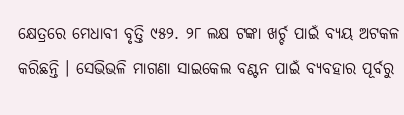କ୍ଷେତ୍ରରେ ମେଧାବୀ ବୃତ୍ତି ୯୫୨. ୨୮ ଲକ୍ଷ ଟଙ୍କା ଖର୍ଚ୍ଚ ପାଇଁ ବ୍ୟୟ ଅଟକଳ କରିଛନ୍ତି । ସେଭିଭଳି ମାଗଣା ସାଇକେଲ ବଣ୍ଟନ ପାଇଁ ବ୍ୟବହାର ପୂର୍ବରୁ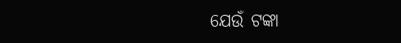ଯେଉଁ ଟଙ୍କା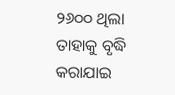୨୬୦୦ ଥିଲା ତାହାକୁ ବୃଦ୍ଧି କରାଯାଇ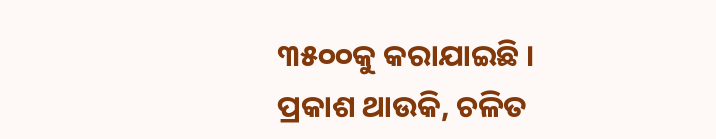୩୫୦୦କୁ କରାଯାଇଛି ।
ପ୍ରକାଶ ଥାଉକି, ଚଳିତ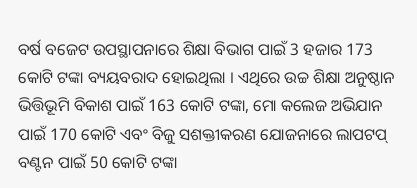ବର୍ଷ ବଜେଟ ଉପସ୍ଥାପନାରେ ଶିକ୍ଷା ବିଭାଗ ପାଇଁ 3 ହଜାର 173 କୋଟି ଟଙ୍କା ବ୍ୟୟବରାଦ ହୋଇଥିଲା । ଏଥିରେ ଉଚ୍ଚ ଶିକ୍ଷା ଅନୁଷ୍ଠାନ ଭିତ୍ତିଭୂମି ବିକାଶ ପାଇଁ 163 କୋଟି ଟଙ୍କା, ମୋ କଲେଜ ଅଭିଯାନ ପାଇଁ 170 କୋଟି ଏବଂ ବିଜୁ ସଶକ୍ତୀକରଣ ଯୋଜନାରେ ଲାପଟପ୍ ବଣ୍ଟନ ପାଇଁ 50 କୋଟି ଟଙ୍କା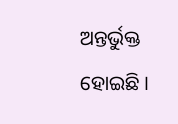ଅନ୍ତର୍ଭୁକ୍ତ ହୋଇଛି ।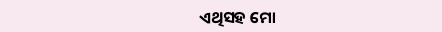ଏଥିସହ ମୋ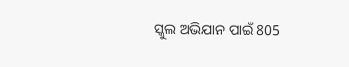ସ୍କୁଲ ଅଭିଯାନ ପାଇଁ 805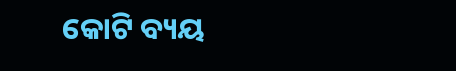କୋଟି ବ୍ୟୟ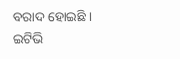ବରାଦ ହୋଇଛି ।
ଇଟିଭି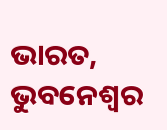ଭାରତ, ଭୁବନେଶ୍ବର